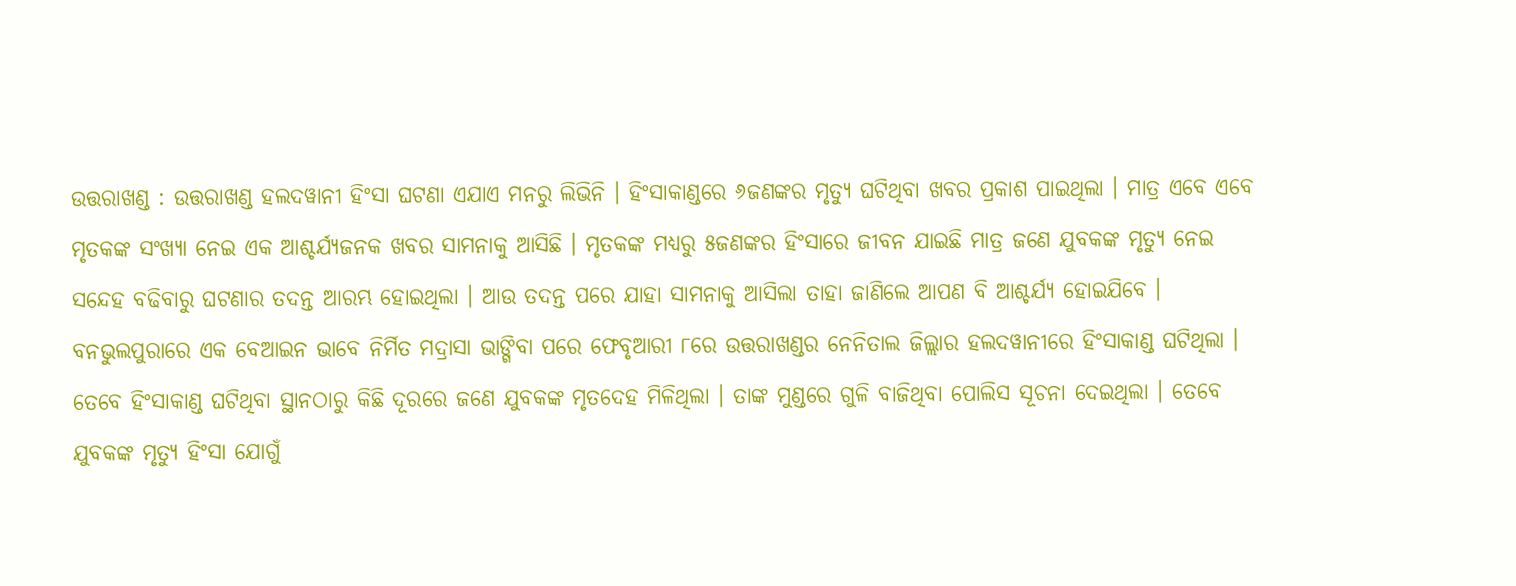ଉତ୍ତରାଖଣ୍ଡ : ଉତ୍ତରାଖଣ୍ଡ ହଲଦୱାନୀ ହିଂସା ଘଟଣା ଏଯାଏ ମନରୁ ଲିଭିନି । ହିଂସାକାଣ୍ଡରେ ୬ଜଣଙ୍କର ମୃତ୍ୟୁ ଘଟିଥିବା ଖବର ପ୍ରକାଶ ପାଇଥିଲା । ମାତ୍ର ଏବେ ଏବେ ମୃତକଙ୍କ ସଂଖ୍ୟା ନେଇ ଏକ ଆଶ୍ଚର୍ଯ୍ୟଜନକ ଖବର ସାମନାକୁ ଆସିଛି । ମୃତକଙ୍କ ମଧ୍ୟରୁ ୫ଜଣଙ୍କର ହିଂସାରେ ଜୀବନ ଯାଇଛି ମାତ୍ର ଜଣେ ଯୁବକଙ୍କ ମୃତ୍ୟୁ ନେଇ ସନ୍ଦେହ ବଢିବାରୁ ଘଟଣାର ତଦନ୍ତ ଆରମ୍ଭ ହୋଇଥିଲା । ଆଉ ତଦନ୍ତ ପରେ ଯାହା ସାମନାକୁ ଆସିଲା ତାହା ଜାଣିଲେ ଆପଣ ବି ଆଶ୍ଚର୍ଯ୍ୟ ହୋଇଯିବେ ।
ବନଭୁଲପୁରାରେ ଏକ ବେଆଇନ ଭାବେ ନିର୍ମିତ ମଦ୍ରାସା ଭାଙ୍ଗିବା ପରେ ଫେବୃଆରୀ ୮ରେ ଉତ୍ତରାଖଣ୍ଡର ନେନିତାଲ ଜିଲ୍ଲାର ହଲଦୱାନୀରେ ହିଂସାକାଣ୍ଡ ଘଟିଥିଲା । ତେବେ ହିଂସାକାଣ୍ଡ ଘଟିଥିବା ସ୍ଥାନଠାରୁ କିଛି ଦୂରରେ ଜଣେ ଯୁବକଙ୍କ ମୃତଦେହ ମିଳିଥିଲା । ତାଙ୍କ ମୁଣ୍ଡରେ ଗୁଳି ବାଜିଥିବା ପୋଲିସ ସୂଚନା ଦେଇଥିଲା । ତେବେ ଯୁବକଙ୍କ ମୃତ୍ୟୁ ହିଂସା ଯୋଗୁଁ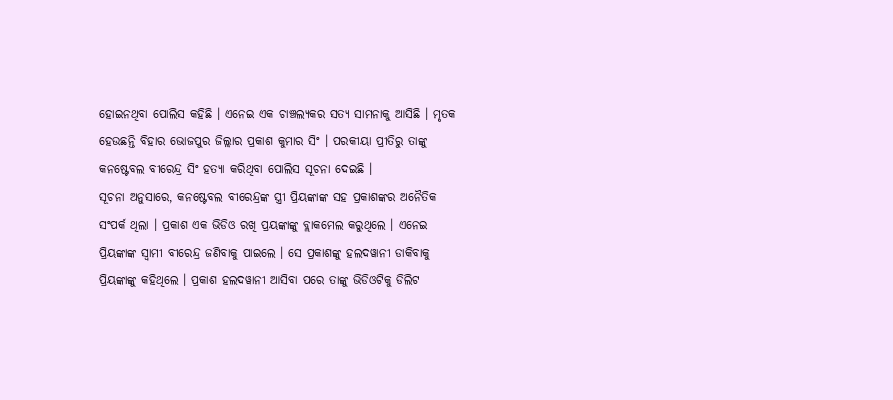ହୋଇନଥିବା ପୋଲିସ କହିଛି । ଏନେଇ ଏକ ଚାଞ୍ଚଲ୍ୟକର ସତ୍ୟ ସାମନାକୁ ଆସିଛି । ମୃତକ ହେଉଛନ୍ତି ବିହାର ଭୋଜପୁର ଜିଲ୍ଲାର ପ୍ରକାଶ କୁମାର ସିଂ । ପରକୀୟା ପ୍ରୀତିରୁ ତାଙ୍କୁ କନଷ୍ଟେବଲ ବୀରେନ୍ଦ୍ର ସିଂ ହତ୍ୟା କରିଥିବା ପୋଲିସ ସୂଚନା ଦେଇଛି ।
ସୂଚନା ଅନୁସାରେ, କନଷ୍ଟେବଲ ବୀରେନ୍ଦ୍ରଙ୍କ ସ୍ତ୍ରୀ ପ୍ରିୟଙ୍କାଙ୍କ ସହ ପ୍ରକାଶଙ୍କର ଅନୈତିକ ସଂପର୍କ ଥିଲା । ପ୍ରକାଶ ଏକ ଭିଡିଓ ରଖି ପ୍ରୟଙ୍କାଙ୍କୁ ବ୍ଲାକମେଲ କରୁଥିଲେ । ଏନେଇ ପ୍ରିୟଙ୍କାଙ୍କ ସ୍ୱାମୀ ବୀରେନ୍ଦ୍ର ଜଣିବାକୁ ପାଇଲେ । ସେ ପ୍ରକାଶଙ୍କୁ ହଲଦୱାନୀ ଡାକିବାକୁ ପ୍ରିୟଙ୍କାଙ୍କୁ କହିଥିଲେ । ପ୍ରକାଶ ହଲଦୱାନୀ ଆସିବା ପରେ ତାଙ୍କୁ ଭିଡିଓଟିକୁ ଡିଲିଟ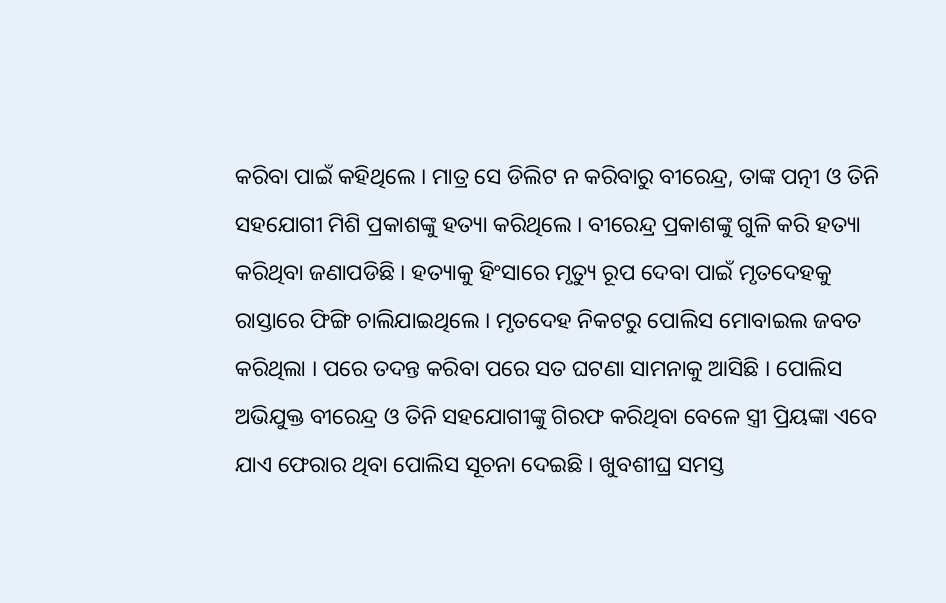କରିବା ପାଇଁ କହିଥିଲେ । ମାତ୍ର ସେ ଡିଲିଟ ନ କରିବାରୁ ବୀରେନ୍ଦ୍ର, ତାଙ୍କ ପତ୍ନୀ ଓ ତିନି ସହଯୋଗୀ ମିଶି ପ୍ରକାଶଙ୍କୁ ହତ୍ୟା କରିଥିଲେ । ବୀରେନ୍ଦ୍ର ପ୍ରକାଶଙ୍କୁ ଗୁଳି କରି ହତ୍ୟା କରିଥିବା ଜଣାପଡିଛି । ହତ୍ୟାକୁ ହିଂସାରେ ମୃତ୍ୟୁ ରୂପ ଦେବା ପାଇଁ ମୃତଦେହକୁ ରାସ୍ତାରେ ଫିଙ୍ଗି ଚାଲିଯାଇଥିଲେ । ମୃତଦେହ ନିକଟରୁ ପୋଲିସ ମୋବାଇଲ ଜବତ କରିଥିଲା । ପରେ ତଦନ୍ତ କରିବା ପରେ ସତ ଘଟଣା ସାମନାକୁ ଆସିଛି । ପୋଲିସ ଅଭିଯୁକ୍ତ ବୀରେନ୍ଦ୍ର ଓ ତିନି ସହଯୋଗୀଙ୍କୁ ଗିରଫ କରିଥିବା ବେଳେ ସ୍ତ୍ରୀ ପ୍ରିୟଙ୍କା ଏବେ ଯାଏ ଫେରାର ଥିବା ପୋଲିସ ସୂଚନା ଦେଇଛି । ଖୁବଶୀଘ୍ର ସମସ୍ତ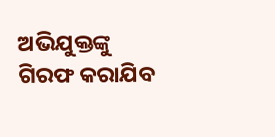ଅଭିଯୁକ୍ତଙ୍କୁ ଗିରଫ କରାଯିବ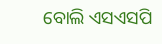ବୋଲି ଏସଏସପି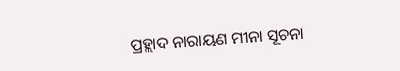ପ୍ରହ୍ଲାଦ ନାରାୟଣ ମୀନା ସୂଚନା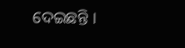ଦେଇଛନ୍ତି ।